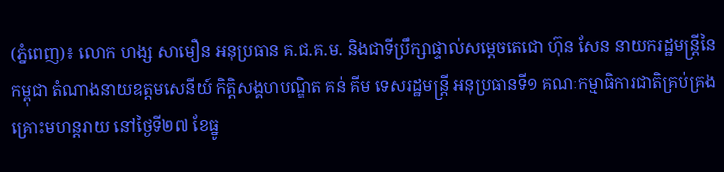(ភ្នំពេញ)៖ លោក ហង្ស សាមឿន អនុប្រធាន គ.ជ.គ.ម. និងជាទីប្រឹក្សាផ្ទាល់សម្តេចតេជោ ហ៊ុន សែន នាយករដ្ឋមន្ដ្រីនៃកម្ពុជា តំណាងនាយឧត្តមសេនីយ៍ កិត្តិសង្គហបណ្ឌិត គន់ គីម ទេសរដ្ឋមន្ត្រី អនុប្រធានទី១ គណៈកម្មាធិការជាតិគ្រប់គ្រងគ្រោះមហន្តរាយ នៅថ្ងៃទី២៧ ខែធ្នូ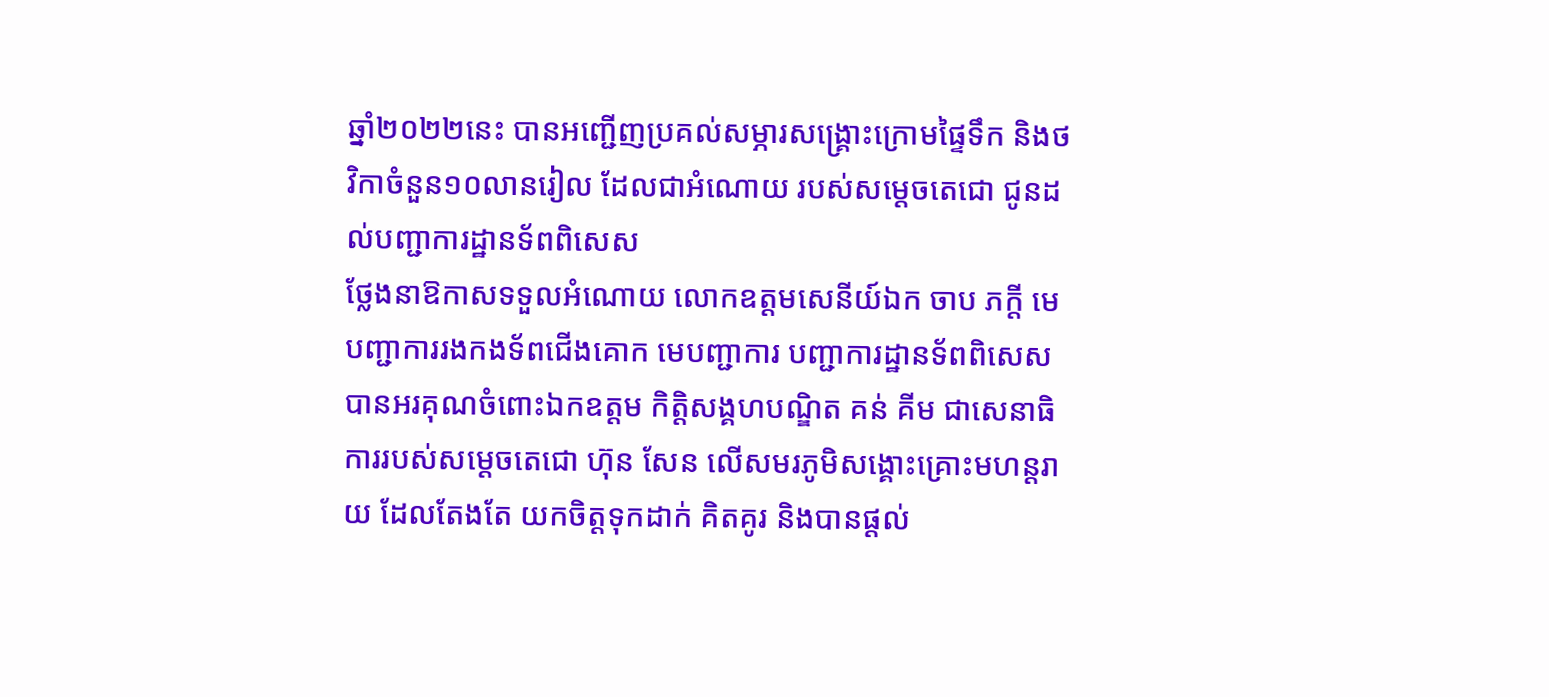ឆ្នាំ២០២២នេះ បានអញ្ជើញប្រគល់សម្ភារសង្រ្គោះក្រោមផ្ទៃទឹក និងថវិកាចំនួន១០លានរៀល ដែលជាអំណោយ របស់សម្តេចតេជោ ជូនដល់បញ្ជាការដ្ឋានទ័ពពិសេស
ថ្លែងនាឱកាសទទួលអំណោយ លោកឧត្តមសេនីយ៍ឯក ចាប ភក្តី មេបញ្ជាការរងកងទ័ពជើងគោក មេបញ្ជាការ បញ្ជាការដ្ឋានទ័ពពិសេស បានអរគុណចំពោះឯកឧត្តម កិត្តិសង្គហបណ្ឌិត គន់ គីម ជាសេនាធិការរបស់សម្តេចតេជោ ហ៊ុន សែន លើសមរភូមិសង្គោះគ្រោះមហន្តរាយ ដែលតែងតែ យកចិត្តទុកដាក់ គិតគូរ និងបានផ្តល់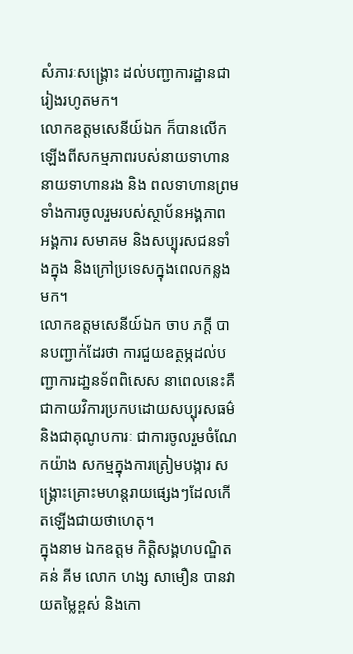សំភារៈសង្រ្គោះ ដល់បញ្ជាការដ្ឋានជារៀងរហូតមក។
លោកឧត្តមសេនីយ៍ឯក ក៏បានលើកឡើងពីសកម្មភាពរបស់នាយទាហាន នាយទាហានរង និង ពលទាហានព្រមទាំងការចូលរួមរបស់ស្ថាប័នអង្គភាព អង្គការ សមាគម និងសប្បុរសជនទាំងក្នុង និងក្រៅប្រទេសក្នុងពេលកន្លងមក។
លោកឧត្តមសេនីយ៍ឯក ចាប ភក្តី បានបញ្ជាក់ដែរថា ការជួយឧត្ថម្ភដល់បញ្ជាការដា្ឋនទ័ពពិសេស នាពេលនេះគឺជាកាយវិការប្រកបដោយសប្បុរសធម៌ និងជាគុណូបការៈ ជាការចូលរួមចំណែកយ៉ាង សកម្មក្នុងការត្រៀមបង្ការ សង្រ្គោះគ្រោះមហន្តរាយផ្សេងៗដែលកើតឡើងជាយថាហេតុ។
ក្នុងនាម ឯកឧត្តម កិត្តិសង្គហបណ្ឌិត គន់ គីម លោក ហង្ស សាមឿន បានវាយតម្លៃខ្ពស់ និងកោ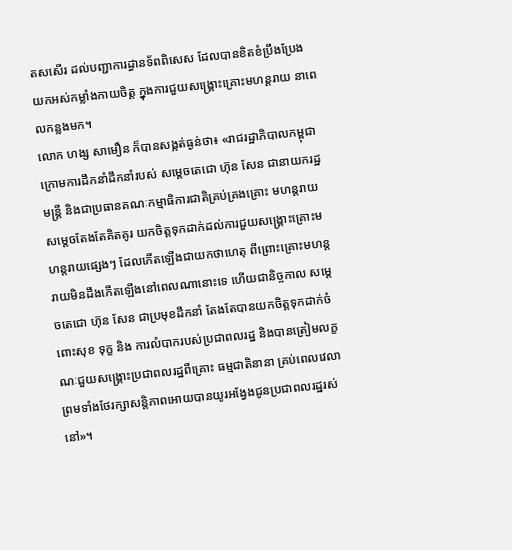តសសើរ ដល់បញ្ជាការដ្ធានទ័ពពិសេស ដែលបានខិតខំប្រឹងប្រែង យកអស់កម្លាំងកាយចិត្ត ក្នុងការជួយសង្រ្គោះគ្រោះមហន្តរាយ នាពេលកន្លងមក។
លោក ហង្ស សាមឿន ក៏បានសង្កត់ធ្ងន់ថា៖ «រាជរដ្ឋាភិបាលកម្ពុជាក្រោមការដឹកនាំដឹកនាំរបស់ សម្តេចតេជោ ហ៊ុន សែន ជានាយករដ្ឋមន្ត្រី និងជាប្រធានគណៈកម្មាធិការជាតិគ្រប់គ្រងគ្រោះ មហន្តរាយ សម្តេចតែងតែគិតគូរ យកចិត្តទុកដាក់ដល់ការជួយសង្គ្រោះគ្រោះមហន្តរាយផ្សេងៗ ដែលកើតឡើងជាយកថាហេតុ ពីព្រោះគ្រោះមហន្តរាយមិនដឹងកើតឡើងនៅពេលណានោះទេ ហើយជានិច្ចកាល សម្តេចតេជោ ហ៊ុន សែន ជាប្រមុខដឹកនាំ តែងតែបានយកចិត្តទុកដាក់ចំពោះសុខ ទុក្ខ និង ការលំបាករបស់ប្រជាពលរដ្ឋ និងបានត្រៀមលក្ខណៈជួយសង្គ្រោះប្រជាពលរដ្ឋពីគ្រោះ ធម្មជាតិនានា គ្រប់ពេលវេលា ព្រមទាំងថែរក្សាសន្តិភាពអោយបានយូរអង្វែងជូនប្រជាពលរដ្ឋរស់ នៅ»។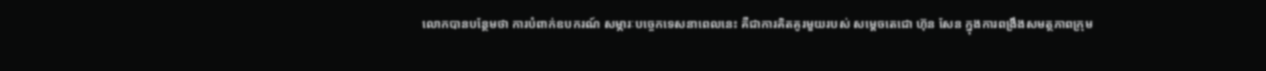លោកបានបន្ថែមថា ការបំពាក់ឧបករណ៍ សម្ភារៈបច្ចេកទេសនាពេលនេះ គឺជាការគិតគូរមួយរបស់ សម្តេចតេជោ ហ៊ុន សែន ក្នុងការពង្រឹងសមត្ថភាពក្រុម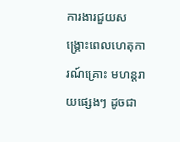ការងារជួយសង្គ្រោះពេលហេតុការណ៍គ្រោះ មហន្តរាយផ្សេងៗ ដូចជា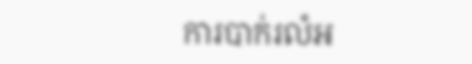ការបាក់រលំអ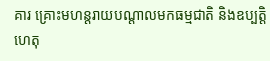គារ គ្រោះមហន្តរាយបណ្តាលមកធម្មជាតិ និងឧប្បត្តិហេតុ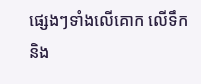ផ្សេងៗទាំងលើគោក លើទឹក និង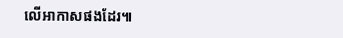លើអាកាសផងដែរ៕